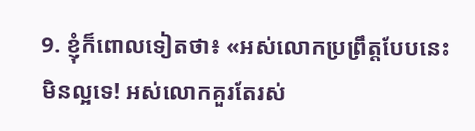9. ខ្ញុំក៏ពោលទៀតថា៖ «អស់លោកប្រព្រឹត្តបែបនេះមិនល្អទេ! អស់លោកគួរតែរស់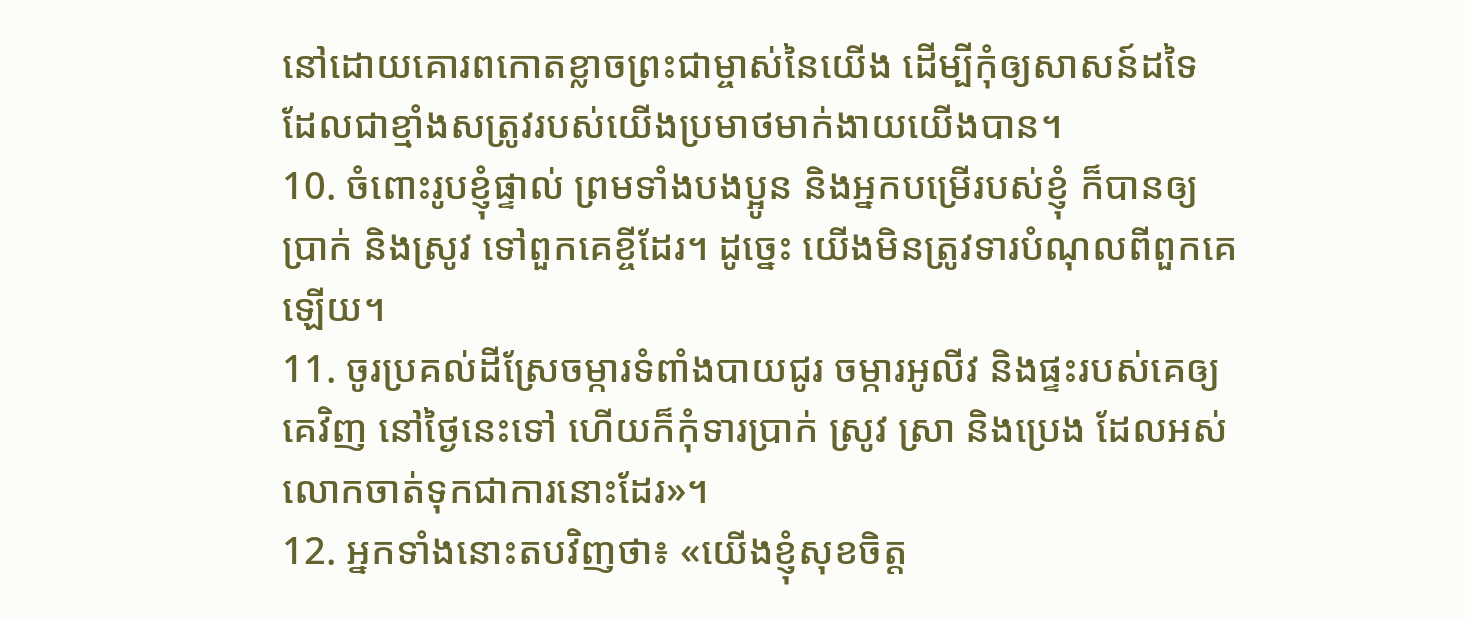នៅដោយគោរពកោតខ្លាចព្រះជាម្ចាស់នៃយើង ដើម្បីកុំឲ្យសាសន៍ដទៃ ដែលជាខ្មាំងសត្រូវរបស់យើងប្រមាថមាក់ងាយយើងបាន។
10. ចំពោះរូបខ្ញុំផ្ទាល់ ព្រមទាំងបងប្អូន និងអ្នកបម្រើរបស់ខ្ញុំ ក៏បានឲ្យប្រាក់ និងស្រូវ ទៅពួកគេខ្ចីដែរ។ ដូច្នេះ យើងមិនត្រូវទារបំណុលពីពួកគេឡើយ។
11. ចូរប្រគល់ដីស្រែចម្ការទំពាំងបាយជូរ ចម្ការអូលីវ និងផ្ទះរបស់គេឲ្យគេវិញ នៅថ្ងៃនេះទៅ ហើយក៏កុំទារប្រាក់ ស្រូវ ស្រា និងប្រេង ដែលអស់លោកចាត់ទុកជាការនោះដែរ»។
12. អ្នកទាំងនោះតបវិញថា៖ «យើងខ្ញុំសុខចិត្ត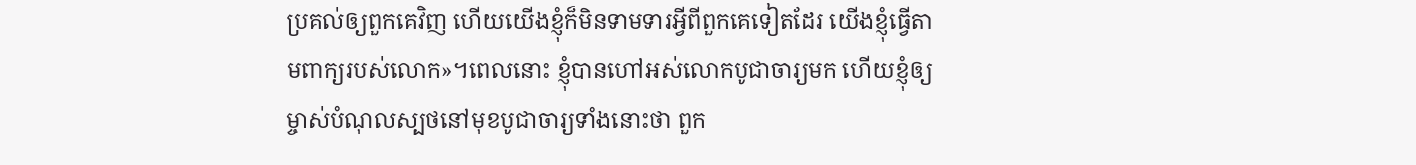ប្រគល់ឲ្យពួកគេវិញ ហើយយើងខ្ញុំក៏មិនទាមទារអ្វីពីពួកគេទៀតដែរ យើងខ្ញុំធ្វើតាមពាក្យរបស់លោក»។ពេលនោះ ខ្ញុំបានហៅអស់លោកបូជាចារ្យមក ហើយខ្ញុំឲ្យម្ចាស់បំណុលស្បថនៅមុខបូជាចារ្យទាំងនោះថា ពួក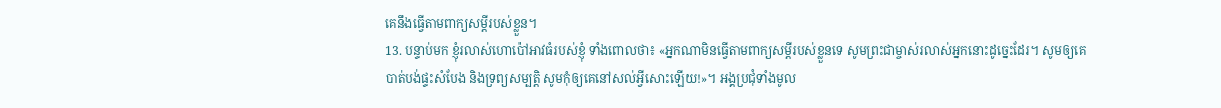គេនឹងធ្វើតាមពាក្យសម្ដីរបស់ខ្លួន។
13. បន្ទាប់មក ខ្ញុំរលាស់ហោប៉ៅអាវធំរបស់ខ្ញុំ ទាំងពោលថា៖ «អ្នកណាមិនធ្វើតាមពាក្យសម្ដីរបស់ខ្លួនទេ សូមព្រះជាម្ចាស់រលាស់អ្នកនោះដូច្នេះដែរ។ សូមឲ្យគេបាត់បង់ផ្ទះសំបែង និងទ្រព្យសម្បត្តិ សូមកុំឲ្យគេនៅសល់អ្វីសោះឡើយ!»។ អង្គប្រជុំទាំងមូល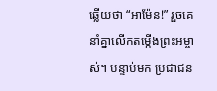ឆ្លើយថា “អាម៉ែន!” រួចគេនាំគ្នាលើកតម្កើងព្រះអម្ចាស់។ បន្ទាប់មក ប្រជាជន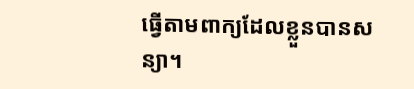ធ្វើតាមពាក្យដែលខ្លួនបានសន្យា។